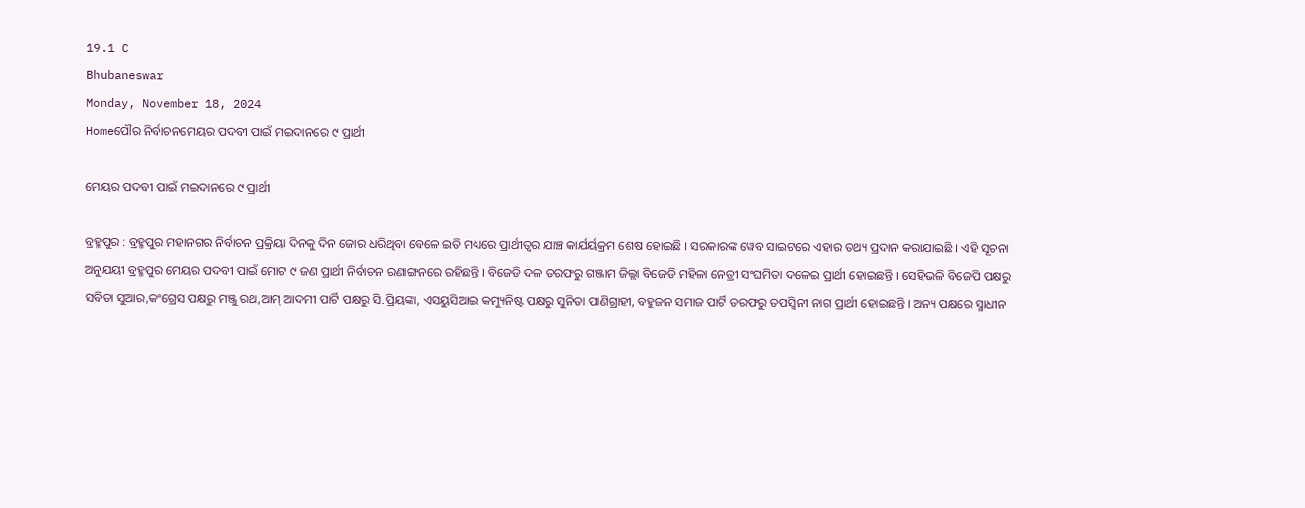19.1 C
Bhubaneswar
Monday, November 18, 2024
Homeପୌର ନିର୍ବାଚନମେୟର ପଦବୀ ପାଇଁ ମଇଦାନରେ ୯ ପ୍ରାର୍ଥୀ

ମେୟର ପଦବୀ ପାଇଁ ମଇଦାନରେ ୯ ପ୍ରାର୍ଥୀ

ବ୍ରହ୍ମପୁର : ବ୍ରହ୍ମପୁର ମହାନଗର ନିର୍ବାଚନ ପ୍ରକ୍ରିୟା ଦିନକୁ ଦିନ ଜୋର ଧରିଥିବା ବେଳେ ଇତି ମଧ୍ୟରେ ପ୍ରାର୍ଥୀତ୍ୱର ଯାଞ୍ଚ କାର୍ଯର୍ୟକ୍ରମ ଶେଷ ହୋଇଛି । ସରକାରଙ୍କ ୱେବ ସାଇଟରେ ଏହାର ତଥ୍ୟ ପ୍ରଦାନ କରାଯାଇଛି । ଏହି ସୂଚନା ଅନୁଯୟୀ ବ୍ରହ୍ମପୁର ମେୟର ପଦବୀ ପାଇଁ ମୋଟ ୯ ଜଣ ପ୍ରାର୍ଥୀ ନିର୍ବାଚନ ରଣାଙ୍ଗନରେ ରହିଛନ୍ତି । ବିଜେଡି ଦଳ ତରଫରୁ ଗଞ୍ଜାମ ଜିଲ୍ଲା ବିଜେଡି ମହିଳା ନେତ୍ରୀ ସଂଘମିତା ଦଳେଇ ପ୍ରାର୍ଥୀ ହୋଇଛନ୍ତି । ସେହିଭଳି ବିଜେପି ପକ୍ଷରୁ ସବିତା ସୁଆର,କଂଗ୍ରେସ ପକ୍ଷରୁ ମଞ୍ଜୁ ରଥ,ଆମ୍ ଆଦମୀ ପାର୍ଟି ପକ୍ଷରୁ ସି.ପ୍ରିୟଙ୍କା, ଏସୟୁସିଆଇ କମ୍ୟୁନିଷ୍ଟ ପକ୍ଷରୁ ସୁନିତା ପାଣିଗ୍ରାହୀ, ବହୁଜନ ସମାଜ ପାର୍ଟି ତରଫରୁ ତପସ୍ୱିନୀ ନାଗ ପ୍ରାର୍ଥୀ ହୋଇଛନ୍ତି । ଅନ୍ୟ ପକ୍ଷରେ ସ୍ମାଧୀନ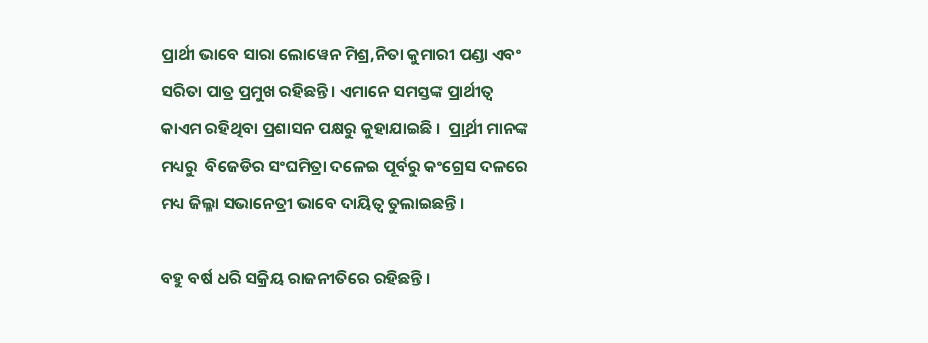ପ୍ରାର୍ଥୀ ଭାବେ ସାରା ଲୋୱେନ ମିଶ୍ର,ନିତା କୁମାରୀ ପଣ୍ଡା ଏବଂ ସରିତା ପାତ୍ର ପ୍ରମୁଖ ରହିଛନ୍ତି । ଏମାନେ ସମସ୍ତଙ୍କ ପ୍ରାର୍ଥୀତ୍ୱ କାଏମ ରହିଥିବା ପ୍ରଶାସନ ପକ୍ଷରୁ କୁହାଯାଇଛି ।  ପ୍ର୍ରାର୍ଥୀ ମାନଙ୍କ ମଧ୍ୟରୁ  ବିଜେଡିର ସଂଘମିତ୍ରା ଦଳେଇ ପୂର୍ବରୁ କଂଗ୍ରେସ ଦଳରେ ମଧ୍ୟ ଜିଲ୍ଳା ସଭାନେତ୍ରୀ ଭାବେ ଦାୟିତ୍ୱ ତୁଲାଇଛନ୍ତି ।

ବହୁ ବର୍ଷ ଧରି ସକ୍ରିୟ ରାଜନୀତିରେ ରହିଛନ୍ତି ।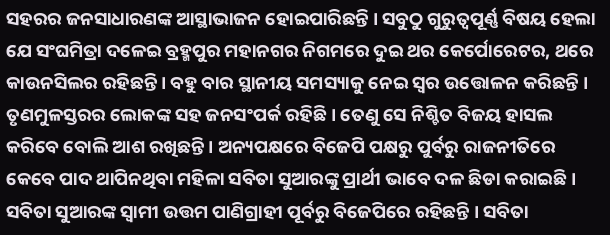ସହରର ଜନସାଧାରଣଙ୍କ ଆସ୍ଥାଭାଜନ ହୋଇପାରିଛନ୍ତି । ସବୁଠୁ ଗୁରୁତ୍ୱପୂର୍ଣ୍ଣ ବିଷୟ ହେଲା ଯେ ସଂଘମିତ୍ରା ଦଳେଇ ବ୍ରହ୍ମପୁର ମହାନଗର ନିଗମରେ ଦୁଇ ଥର କେର୍ପୋରେଟର, ଥରେ କାଉନସିଲର ରହିଛନ୍ତି । ବହୁ ବାର ସ୍ଥାନୀୟ ସମସ୍ୟାକୁ ନେଇ ସ୍ୱର ଉତ୍ତୋଳନ କରିଛନ୍ତି । ତୃଣମୁଳସ୍ତରର ଲୋକଙ୍କ ସହ ଜନସଂପର୍କ ରହିଛି । ତେଣୁ ସେ ନିଶ୍ଚିତ ବିଜୟ ହାସଲ କରିବେ ବୋଲି ଆଶ ରଖିଛନ୍ତି । ଅନ୍ୟପକ୍ଷରେ ବିଜେପି ପକ୍ଷରୁ ପୁର୍ବରୁ ରାଜନୀତିରେ କେବେ ପାଦ ଥାପିନଥିବା ମହିଳା ସବିତା ସୁଆରଙ୍କୁ ପ୍ରାର୍ଥୀ ଭାବେ ଦଳ ଛିଡା କରାଇଛି । ସବିତା ସୁଆରଙ୍କ ସ୍ୱାମୀ ଉତ୍ତମ ପାଣିଗ୍ରାହୀ ପୂର୍ବରୁ ବିଜେପିରେ ରହିଛନ୍ତି । ସବିତା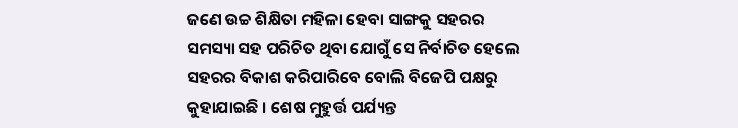ଜଣେ ଉଚ୍ଚ ଶିକ୍ଷିତା ମହିଳା ହେବା ସାଙ୍ଗକୁ ସହରର ସମସ୍ୟା ସହ ପରିଚିତ ଥିବା ଯୋଗୁଁ ସେ ନିର୍ବାଚିତ ହେଲେ ସହରର ବିକାଶ କରିପାରିବେ ବୋଲି ବିଜେପି ପକ୍ଷରୁ କୁହାଯାଇଛି । ଶେଷ ମୁହୁର୍ତ୍ତ ପର୍ଯ୍ୟନ୍ତ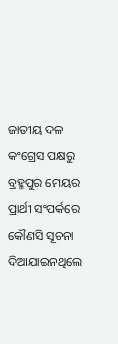ଜାତୀୟ ଦଳ କଂଗ୍ରେସ ପକ୍ଷରୁ ବ୍ରହ୍ମପୁର ମେୟର ପ୍ରାର୍ଥୀ ସଂପର୍କରେ କୌଣସି ସୂଚନା ଦିଆଯାଇନଥିଲେ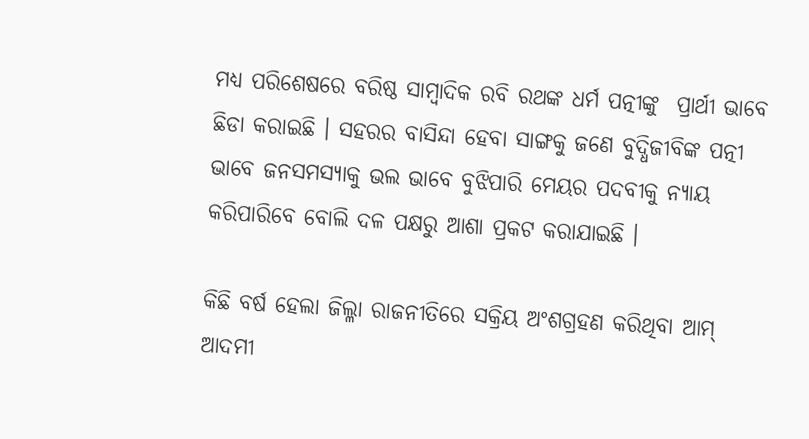ମଧ୍ୟ ପରିଶେଷରେ ବରିଷ୍ଠ ସାମ୍ବାଦିକ ରବି ରଥଙ୍କ ଧର୍ମ ପତ୍ନୀଙ୍କୁ  ପ୍ରାର୍ଥୀ ଭାବେ ଛିଡା କରାଇଛି । ସହରର ବାସିନ୍ଦା ହେବା ସାଙ୍ଗକୁ ଜଣେ ବୁଦ୍ଧିଜୀବିଙ୍କ ପତ୍ନୀ ଭାବେ ଜନସମସ୍ୟାକୁ ଭଲ ଭାବେ ବୁଝିପାରି ମେୟର ପଦବୀକୁ ନ୍ୟାୟ କରିପାରିବେ ବୋଲି ଦଳ ପକ୍ଷରୁ ଆଶା ପ୍ରକଟ କରାଯାଇଛି ।

କିଛି ବର୍ଷ ହେଲା ଜିଲ୍ଳା ରାଜନୀତିରେ ସକ୍ରିୟ ଅଂଶଗ୍ରହଣ କରିଥିବା ଆମ୍ ଆଦମୀ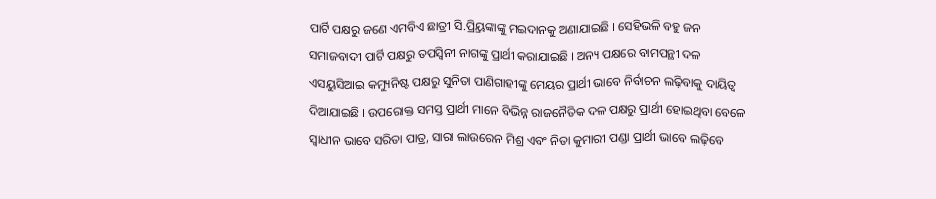ପାର୍ଟି ପକ୍ଷରୁ ଜଣେ ଏମବିଏ ଛାତ୍ରୀ ସି.ପ୍ର୍ରିୟଙ୍କାଙ୍କୁ ମଇଦାନକୁ ଅଣାଯାଇଛି । ସେହିଭଳି ବହୁ ଜନ ସମାଜବାଦୀ ପାର୍ଟି ପକ୍ଷରୁ ତପସ୍ୱିନୀ ନାଗଙ୍କୁ ପ୍ରାର୍ଥୀ କରାଯାଇଛି । ଅନ୍ୟ ପକ୍ଷରେ ବାମପନ୍ଥୀ ଦଳ ଏସୟୁସିଆଇ କମ୍ୟୁନିଷ୍ଟ ପକ୍ଷରୁ ସୁନିତା ପାଣିଗାହୀଙ୍କୁ ମେୟର ପ୍ରାର୍ଥୀ ଭାବେ ନିର୍ବାଚନ ଲଢ଼ିବାକୁ ଦାୟିତ୍ୱ ଦିଆଯାଇଛି । ଉପରୋକ୍ତ ସମସ୍ତ ପ୍ରାର୍ଥୀ ମାନେ ବିଭିନ୍ନ ରାଜନୈତିକ ଦଳ ପକ୍ଷରୁ ପ୍ରାର୍ଥୀ ହୋଇଥିବା ବେଳେ ସ୍ୱାଧୀନ ଭାବେ ସରିତା ପାତ୍ର, ସାରା ଲାଉରେନ ମିଶ୍ର ଏବଂ ନିତା କୁମାରୀ ପଣ୍ଡା ପ୍ରାର୍ଥୀ ଭାବେ ଲଢ଼ିବେ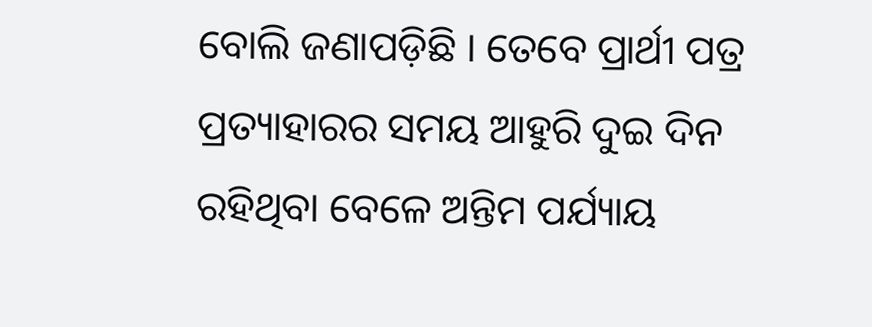ବୋଲି ଜଣାପଡ଼ିଛି । ତେବେ ପ୍ରାର୍ଥୀ ପତ୍ର ପ୍ରତ୍ୟାହାରର ସମୟ ଆହୁରି ଦୁଇ ଦିନ ରହିଥିବା ବେଳେ ଅନ୍ତିମ ପର୍ଯ୍ୟାୟ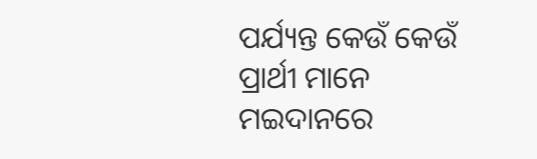ପର୍ଯ୍ୟନ୍ତ କେଉଁ କେଉଁ ପ୍ରାର୍ଥୀ ମାନେ ମଇଦାନରେ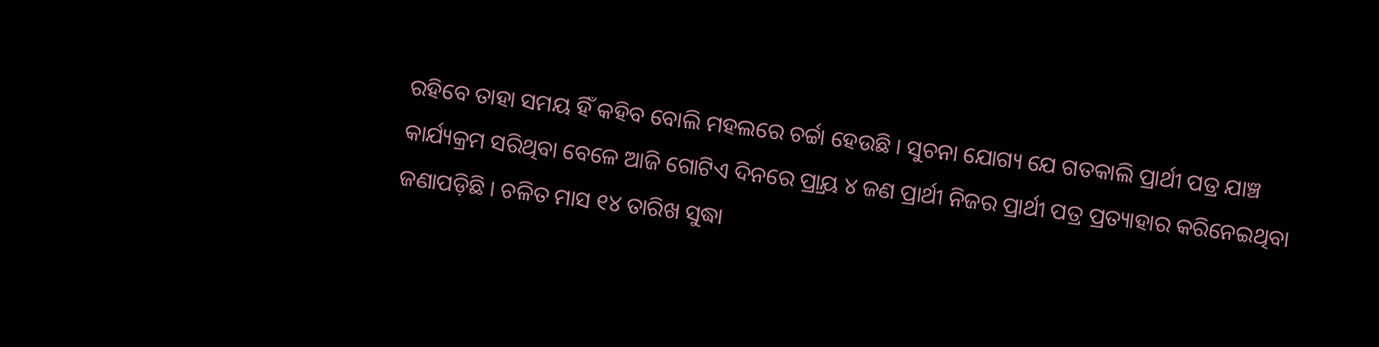ରହିବେ ତାହା ସମୟ ହିଁ କହିବ ବୋଲି ମହଲରେ ଚର୍ଚ୍ଚା ହେଉଛି । ସୁଚନା ଯୋଗ୍ୟ ଯେ ଗତକାଲି ପ୍ରାର୍ଥୀ ପତ୍ର ଯାଞ୍ଚ କାର୍ଯ୍ୟକ୍ରମ ସରିଥିବା ବେଳେ ଆଜି ଗୋଟିଏ ଦିନରେ ପ୍ର୍ରାୟ ୪ ଜଣ ପ୍ରାର୍ଥୀ ନିଜର ପ୍ରାର୍ଥୀ ପତ୍ର ପ୍ରତ୍ୟାହାର କରିନେଇଥିବା ଜଣାପଡ଼ିଛି । ଚଳିତ ମାସ ୧୪ ତାରିଖ ସୁଦ୍ଧା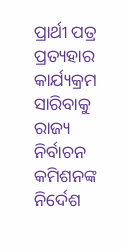ପ୍ରାର୍ଥୀ ପତ୍ର ପ୍ରତ୍ୟହାର କାର୍ଯ୍ୟକ୍ରମ ସାରିବାକୁ ରାଜ୍ୟ ନିର୍ବାଚନ କମିଶନଙ୍କ ନିର୍ଦେଶ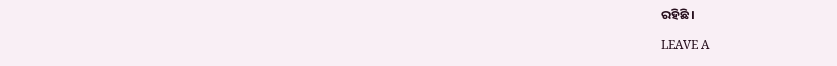ରହିଛି ।

LEAVE A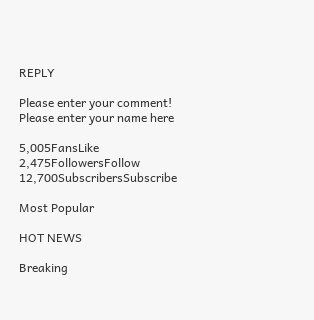REPLY

Please enter your comment!
Please enter your name here

5,005FansLike
2,475FollowersFollow
12,700SubscribersSubscribe

Most Popular

HOT NEWS

Breaking